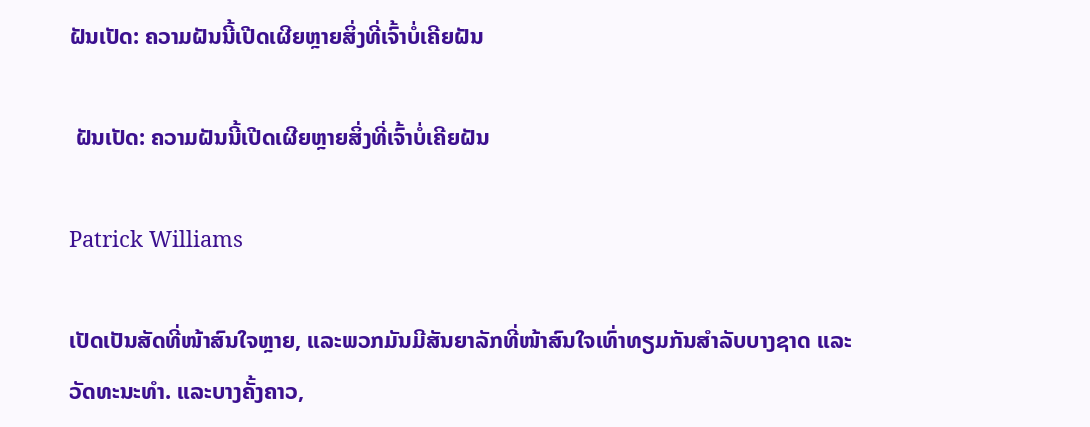ຝັນເປັດ: ຄວາມຝັນນີ້ເປີດເຜີຍຫຼາຍສິ່ງທີ່ເຈົ້າບໍ່ເຄີຍຝັນ

 ຝັນເປັດ: ຄວາມຝັນນີ້ເປີດເຜີຍຫຼາຍສິ່ງທີ່ເຈົ້າບໍ່ເຄີຍຝັນ

Patrick Williams

ເປັດເປັນສັດທີ່ໜ້າສົນໃຈຫຼາຍ, ແລະພວກມັນມີສັນຍາລັກທີ່ໜ້າສົນໃຈເທົ່າທຽມກັນສຳລັບບາງຊາດ ແລະ ວັດທະນະທຳ. ແລະບາງຄັ້ງຄາວ,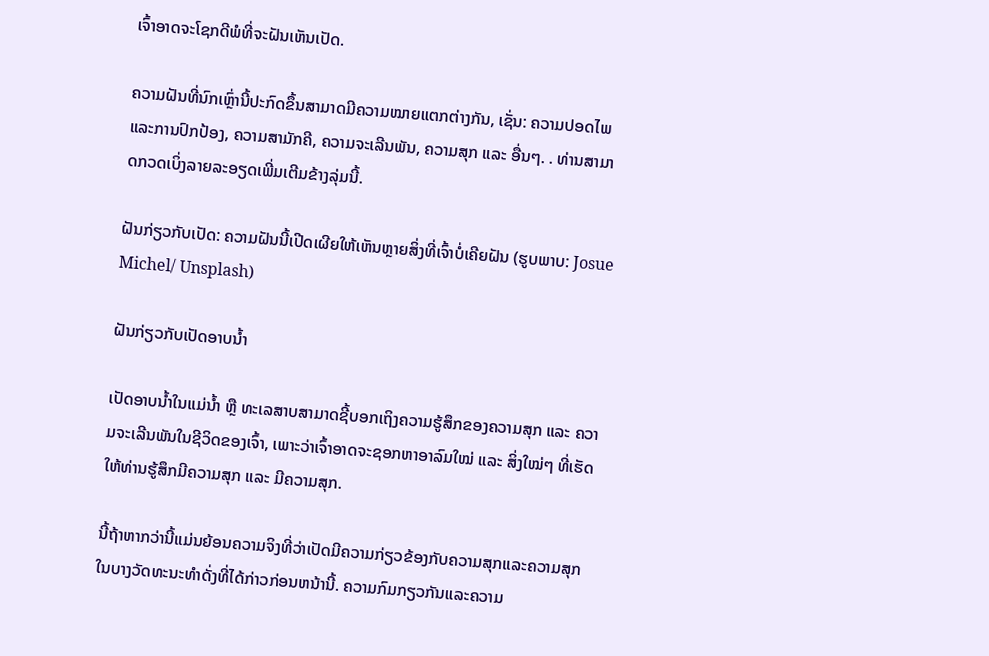ເຈົ້າອາດຈະໂຊກດີພໍທີ່ຈະຝັນເຫັນເປັດ.

ຄວາມຝັນທີ່ນົກເຫຼົ່ານີ້ປະກົດຂຶ້ນສາມາດມີຄວາມໝາຍແຕກຕ່າງກັນ, ເຊັ່ນ: ຄວາມປອດໄພ ແລະການປົກປ້ອງ, ຄວາມສາມັກຄີ, ຄວາມຈະເລີນພັນ, ຄວາມສຸກ ແລະ ອື່ນໆ. . ທ່ານສາມາດກວດເບິ່ງລາຍລະອຽດເພີ່ມເຕີມຂ້າງລຸ່ມນີ້.

ຝັນກ່ຽວກັບເປັດ: ຄວາມຝັນນີ້ເປີດເຜີຍໃຫ້ເຫັນຫຼາຍສິ່ງທີ່ເຈົ້າບໍ່ເຄີຍຝັນ (ຮູບພາບ: Josue Michel/ Unsplash)

ຝັນກ່ຽວກັບເປັດອາບນໍ້າ

ເປັດອາບນ້ຳໃນແມ່ນ້ຳ ຫຼື ທະເລສາບສາມາດຊີ້ບອກເຖິງຄວາມຮູ້ສຶກຂອງຄວາມສຸກ ແລະ ຄວາມຈະເລີນພັນໃນຊີວິດຂອງເຈົ້າ, ເພາະວ່າເຈົ້າອາດຈະຊອກຫາອາລົມໃໝ່ ແລະ ສິ່ງໃໝ່ໆ ທີ່ເຮັດໃຫ້ທ່ານຮູ້ສຶກມີຄວາມສຸກ ແລະ ມີຄວາມສຸກ.

ນີ້ຖ້າຫາກວ່ານີ້ແມ່ນຍ້ອນຄວາມຈິງທີ່ວ່າເປັດມີຄວາມກ່ຽວຂ້ອງກັບຄວາມສຸກແລະຄວາມສຸກໃນບາງວັດທະນະທໍາດັ່ງທີ່ໄດ້ກ່າວກ່ອນຫນ້ານີ້. ຄວາມກົມກຽວກັນແລະຄວາມ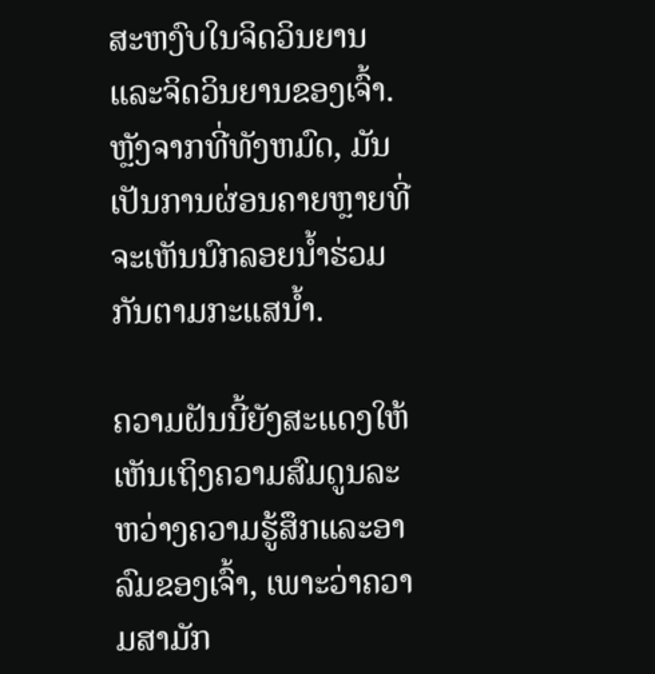ສະຫງົບໃນຈິດວິນຍານແລະຈິດວິນຍານຂອງເຈົ້າ. ຫຼັງຈາກທີ່ທັງຫມົດ, ມັນເປັນການຜ່ອນຄາຍຫຼາຍທີ່ຈະເຫັນນົກລອຍນ້ຳຮ່ວມກັນຕາມກະແສນ້ຳ.

ຄວາມຝັນນີ້ຍັງສະແດງໃຫ້ເຫັນເຖິງຄວາມສົມດູນລະຫວ່າງຄວາມຮູ້ສຶກແລະອາລົມຂອງເຈົ້າ, ເພາະວ່າຄວາມສາມັກ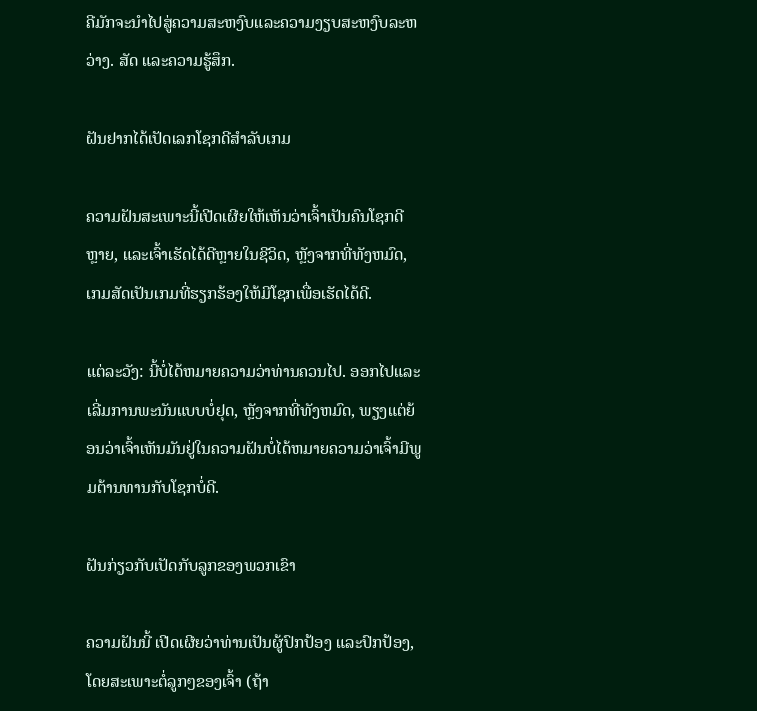ຄີມັກຈະນໍາໄປສູ່ຄວາມສະຫງົບແລະຄວາມງຽບສະຫງົບລະຫວ່າງ. ສັດ ແລະຄວາມຮູ້ສຶກ.

ຝັນຢາກໄດ້ເປັດເລກໂຊກດີສຳລັບເກມ

ຄວາມຝັນສະເພາະນີ້ເປີດເຜີຍໃຫ້ເຫັນວ່າເຈົ້າເປັນຄົນໂຊກດີຫຼາຍ, ແລະເຈົ້າເຮັດໄດ້ດີຫຼາຍໃນຊີວິດ, ຫຼັງຈາກທີ່ທັງຫມົດ, ເກມສັດເປັນເກມທີ່ຮຽກຮ້ອງໃຫ້ມີໂຊກເພື່ອເຮັດໄດ້ດີ.

ແຕ່ລະວັງ: ນີ້ບໍ່ໄດ້ຫມາຍຄວາມວ່າທ່ານຄວນໄປ. ອອກໄປແລະເລີ່ມການພະນັນແບບບໍ່ຢຸດ, ຫຼັງຈາກທີ່ທັງຫມົດ, ພຽງແຕ່ຍ້ອນວ່າເຈົ້າເຫັນມັນຢູ່ໃນຄວາມຝັນບໍ່ໄດ້ຫມາຍຄວາມວ່າເຈົ້າມີພູມຕ້ານທານກັບໂຊກບໍ່ດີ.

ຝັນກ່ຽວກັບເປັດກັບລູກຂອງພວກເຂົາ

ຄວາມຝັນນີ້ ເປີດເຜີຍວ່າທ່ານເປັນຜູ້ປົກປ້ອງ ແລະປົກປ້ອງ, ໂດຍສະເພາະຕໍ່ລູກໆຂອງເຈົ້າ (ຖ້າ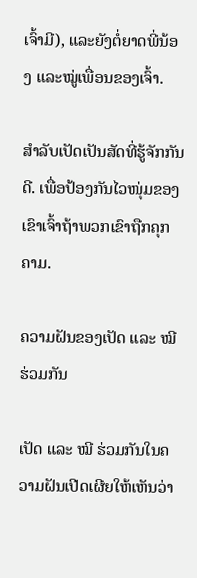ເຈົ້າມີ), ແລະຍັງຕໍ່ຍາດພີ່ນ້ອງ ແລະໝູ່ເພື່ອນຂອງເຈົ້າ.

ສຳລັບເປັດເປັນສັດທີ່ຮູ້ຈັກກັນດີ. ເພື່ອປ້ອງກັນໄວໜຸ່ມຂອງເຂົາເຈົ້າຖ້າພວກເຂົາຖືກຄຸກຄາມ.

ຄວາມຝັນຂອງເປັດ ແລະ ໝີ ຮ່ວມກັນ

ເປັດ ແລະ ໝີ ຮ່ວມກັນໃນຄວາມຝັນເປີດເຜີຍໃຫ້ເຫັນວ່າ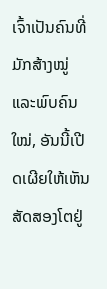ເຈົ້າເປັນຄົນທີ່ມັກສ້າງໝູ່ ແລະພົບຄົນໃໝ່, ອັນນີ້ເປີດເຜີຍໃຫ້ເຫັນສັດສອງໂຕຢູ່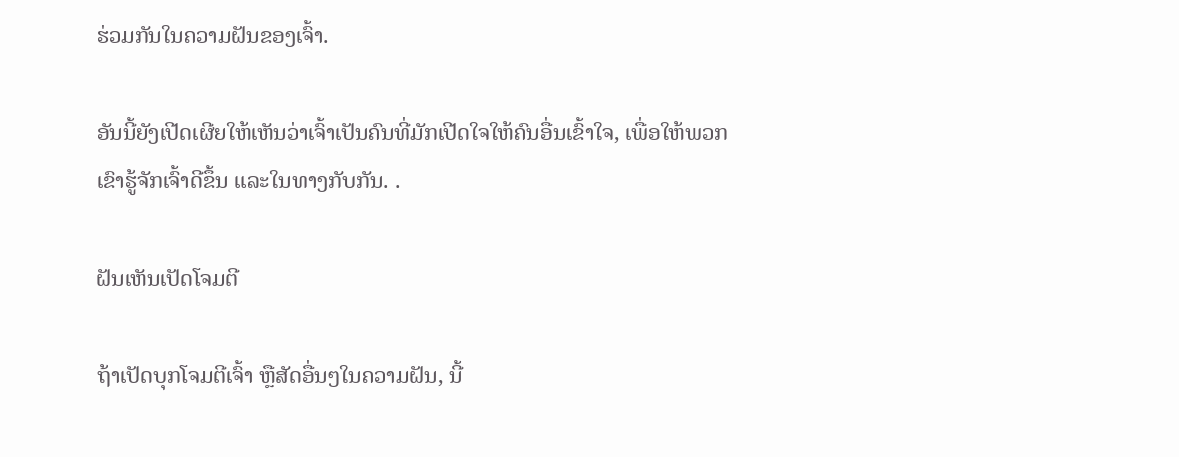ຮ່ວມກັນໃນຄວາມຝັນຂອງເຈົ້າ.

ອັນນີ້ຍັງເປີດເຜີຍໃຫ້ເຫັນວ່າເຈົ້າເປັນຄົນທີ່ມັກເປີດໃຈໃຫ້ຄົນອື່ນເຂົ້າໃຈ, ເພື່ອໃຫ້ພວກເຂົາຮູ້ຈັກເຈົ້າດີຂຶ້ນ ແລະໃນທາງກັບກັນ. .

ຝັນເຫັນເປັດໂຈມຕີ

ຖ້າເປັດບຸກໂຈມຕີເຈົ້າ ຫຼືສັດອື່ນໆໃນຄວາມຝັນ, ນີ້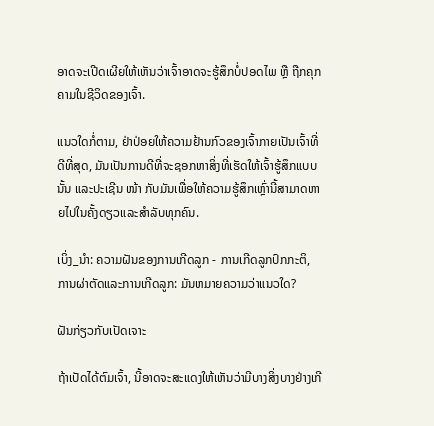ອາດຈະເປີດເຜີຍໃຫ້ເຫັນວ່າເຈົ້າອາດຈະຮູ້ສຶກບໍ່ປອດໄພ ຫຼື ຖືກຄຸກຄາມໃນຊີວິດຂອງເຈົ້າ.

ແນວໃດກໍ່ຕາມ, ຢ່າປ່ອຍໃຫ້ຄວາມຢ້ານກົວຂອງເຈົ້າກາຍເປັນເຈົ້າທີ່ດີທີ່ສຸດ, ມັນເປັນການດີທີ່ຈະຊອກຫາສິ່ງທີ່ເຮັດໃຫ້ເຈົ້າຮູ້ສຶກແບບນັ້ນ ແລະປະເຊີນ ໜ້າ ກັບມັນເພື່ອໃຫ້ຄວາມຮູ້ສຶກເຫຼົ່ານີ້ສາມາດຫາຍໄປໃນຄັ້ງດຽວແລະສໍາລັບທຸກຄົນ.

ເບິ່ງ_ນຳ: ຄວາມຝັນຂອງການເກີດລູກ - ການເກີດລູກປົກກະຕິ, ການຜ່າຕັດແລະການເກີດລູກ: ມັນຫມາຍຄວາມວ່າແນວໃດ?

ຝັນກ່ຽວກັບເປັດເຈາະ

ຖ້າເປັດໄດ້ຕົມເຈົ້າ, ນີ້ອາດຈະສະແດງໃຫ້ເຫັນວ່າມີບາງສິ່ງບາງຢ່າງເກີ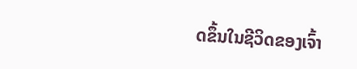ດຂຶ້ນໃນຊີວິດຂອງເຈົ້າ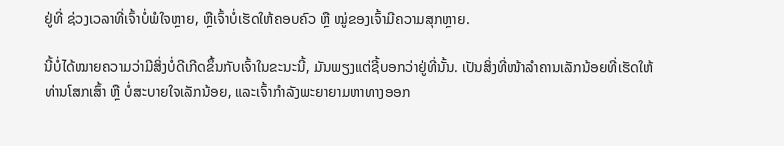ຢູ່ທີ່ ຊ່ວງເວລາທີ່ເຈົ້າບໍ່ພໍໃຈຫຼາຍ, ຫຼືເຈົ້າບໍ່ເຮັດໃຫ້ຄອບຄົວ ຫຼື ໝູ່ຂອງເຈົ້າມີຄວາມສຸກຫຼາຍ.

ນີ້ບໍ່ໄດ້ໝາຍຄວາມວ່າມີສິ່ງບໍ່ດີເກີດຂຶ້ນກັບເຈົ້າໃນຂະນະນີ້, ມັນພຽງແຕ່ຊີ້ບອກວ່າຢູ່ທີ່ນັ້ນ. ເປັນສິ່ງທີ່ໜ້າລຳຄານເລັກນ້ອຍທີ່ເຮັດໃຫ້ທ່ານໂສກເສົ້າ ຫຼື ບໍ່ສະບາຍໃຈເລັກນ້ອຍ, ແລະເຈົ້າກຳລັງພະຍາຍາມຫາທາງອອກ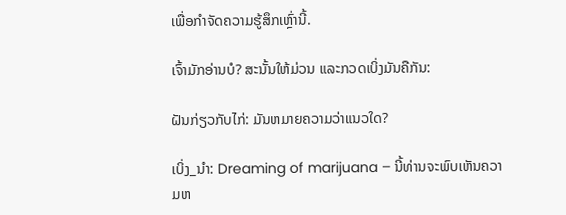ເພື່ອກຳຈັດຄວາມຮູ້ສຶກເຫຼົ່ານີ້.

ເຈົ້າມັກອ່ານບໍ? ສະນັ້ນໃຫ້ມ່ວນ ແລະກວດເບິ່ງມັນຄືກັນ:

ຝັນກ່ຽວກັບໄກ່: ມັນຫມາຍຄວາມວ່າແນວໃດ?

ເບິ່ງ_ນຳ: Dreaming of marijuana – ນີ້ທ່ານຈະພົບເຫັນຄວາມຫ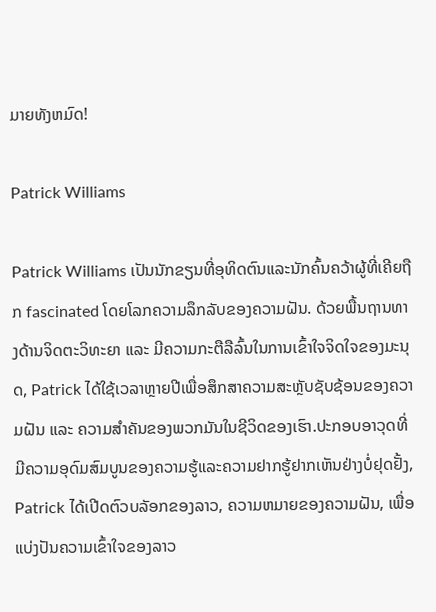ມາຍທັງຫມົດ!

Patrick Williams

Patrick Williams ເປັນນັກຂຽນທີ່ອຸທິດຕົນແລະນັກຄົ້ນຄວ້າຜູ້ທີ່ເຄີຍຖືກ fascinated ໂດຍໂລກຄວາມລຶກລັບຂອງຄວາມຝັນ. ດ້ວຍພື້ນຖານທາງດ້ານຈິດຕະວິທະຍາ ແລະ ມີຄວາມກະຕືລືລົ້ນໃນການເຂົ້າໃຈຈິດໃຈຂອງມະນຸດ, Patrick ໄດ້ໃຊ້ເວລາຫຼາຍປີເພື່ອສຶກສາຄວາມສະຫຼັບຊັບຊ້ອນຂອງຄວາມຝັນ ແລະ ຄວາມສຳຄັນຂອງພວກມັນໃນຊີວິດຂອງເຮົາ.ປະກອບອາວຸດທີ່ມີຄວາມອຸດົມສົມບູນຂອງຄວາມຮູ້ແລະຄວາມຢາກຮູ້ຢາກເຫັນຢ່າງບໍ່ຢຸດຢັ້ງ, Patrick ໄດ້ເປີດຕົວບລັອກຂອງລາວ, ຄວາມຫມາຍຂອງຄວາມຝັນ, ເພື່ອແບ່ງປັນຄວາມເຂົ້າໃຈຂອງລາວ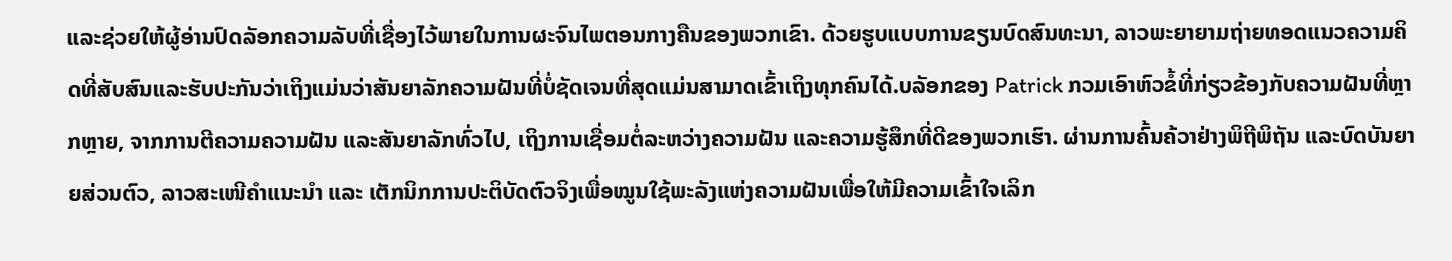ແລະຊ່ວຍໃຫ້ຜູ້ອ່ານປົດລັອກຄວາມລັບທີ່ເຊື່ອງໄວ້ພາຍໃນການຜະຈົນໄພຕອນກາງຄືນຂອງພວກເຂົາ. ດ້ວຍຮູບແບບການຂຽນບົດສົນທະນາ, ລາວພະຍາຍາມຖ່າຍທອດແນວຄວາມຄິດທີ່ສັບສົນແລະຮັບປະກັນວ່າເຖິງແມ່ນວ່າສັນຍາລັກຄວາມຝັນທີ່ບໍ່ຊັດເຈນທີ່ສຸດແມ່ນສາມາດເຂົ້າເຖິງທຸກຄົນໄດ້.ບລັອກຂອງ Patrick ກວມເອົາຫົວຂໍ້ທີ່ກ່ຽວຂ້ອງກັບຄວາມຝັນທີ່ຫຼາກຫຼາຍ, ຈາກການຕີຄວາມຄວາມຝັນ ແລະສັນຍາລັກທົ່ວໄປ, ເຖິງການເຊື່ອມຕໍ່ລະຫວ່າງຄວາມຝັນ ແລະຄວາມຮູ້ສຶກທີ່ດີຂອງພວກເຮົາ. ຜ່ານການຄົ້ນຄ້ວາຢ່າງພິຖີພິຖັນ ແລະບົດບັນຍາຍສ່ວນຕົວ, ລາວສະເໜີຄຳແນະນຳ ແລະ ເຕັກນິກການປະຕິບັດຕົວຈິງເພື່ອໝູນໃຊ້ພະລັງແຫ່ງຄວາມຝັນເພື່ອໃຫ້ມີຄວາມເຂົ້າໃຈເລິກ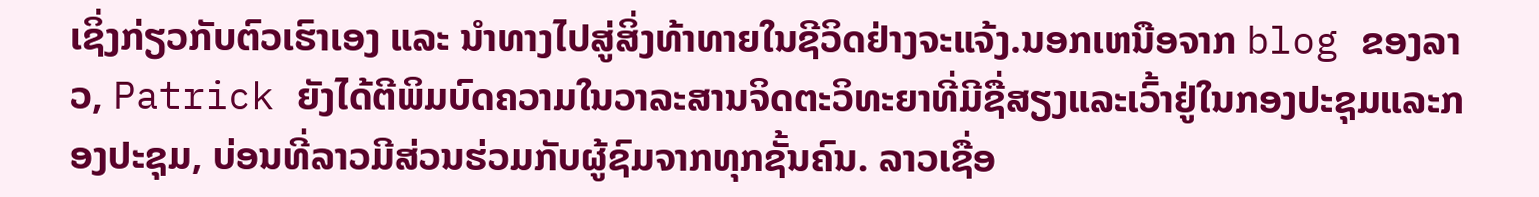ເຊິ່ງກ່ຽວກັບຕົວເຮົາເອງ ແລະ ນຳທາງໄປສູ່ສິ່ງທ້າທາຍໃນຊີວິດຢ່າງຈະແຈ້ງ.ນອກເຫນືອຈາກ blog ຂອງລາວ, Patrick ຍັງໄດ້ຕີພິມບົດຄວາມໃນວາລະສານຈິດຕະວິທະຍາທີ່ມີຊື່ສຽງແລະເວົ້າຢູ່ໃນກອງປະຊຸມແລະກອງປະຊຸມ, ບ່ອນທີ່ລາວມີສ່ວນຮ່ວມກັບຜູ້ຊົມຈາກທຸກຊັ້ນຄົນ. ລາວເຊື່ອ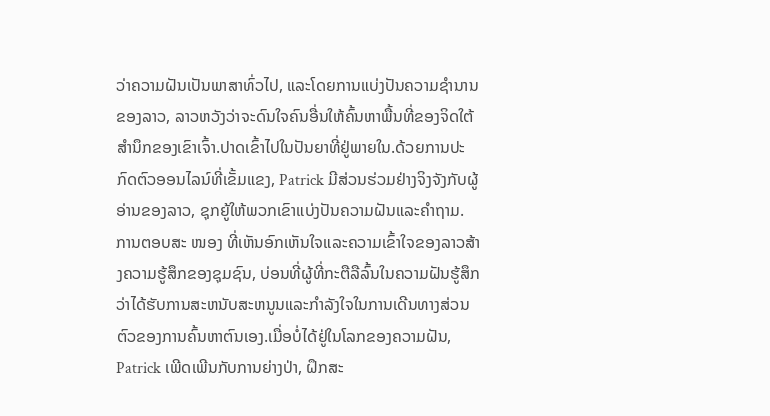ວ່າຄວາມຝັນເປັນພາສາທົ່ວໄປ, ແລະໂດຍການແບ່ງປັນຄວາມຊໍານານຂອງລາວ, ລາວຫວັງວ່າຈະດົນໃຈຄົນອື່ນໃຫ້ຄົ້ນຫາພື້ນທີ່ຂອງຈິດໃຕ້ສໍານຶກຂອງເຂົາເຈົ້າ.ປາດເຂົ້າໄປໃນປັນຍາທີ່ຢູ່ພາຍໃນ.ດ້ວຍການປະກົດຕົວອອນໄລນ໌ທີ່ເຂັ້ມແຂງ, Patrick ມີສ່ວນຮ່ວມຢ່າງຈິງຈັງກັບຜູ້ອ່ານຂອງລາວ, ຊຸກຍູ້ໃຫ້ພວກເຂົາແບ່ງປັນຄວາມຝັນແລະຄໍາຖາມ. ການຕອບສະ ໜອງ ທີ່ເຫັນອົກເຫັນໃຈແລະຄວາມເຂົ້າໃຈຂອງລາວສ້າງຄວາມຮູ້ສຶກຂອງຊຸມຊົນ, ບ່ອນທີ່ຜູ້ທີ່ກະຕືລືລົ້ນໃນຄວາມຝັນຮູ້ສຶກວ່າໄດ້ຮັບການສະຫນັບສະຫນູນແລະກໍາລັງໃຈໃນການເດີນທາງສ່ວນຕົວຂອງການຄົ້ນຫາຕົນເອງ.ເມື່ອບໍ່ໄດ້ຢູ່ໃນໂລກຂອງຄວາມຝັນ, Patrick ເພີດເພີນກັບການຍ່າງປ່າ, ຝຶກສະ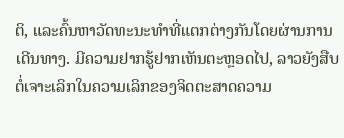ຕິ, ແລະຄົ້ນຫາວັດທະນະທໍາທີ່ແຕກຕ່າງກັນໂດຍຜ່ານການເດີນທາງ. ມີຄວາມຢາກຮູ້ຢາກເຫັນຕະຫຼອດໄປ, ລາວຍັງສືບຕໍ່ເຈາະເລິກໃນຄວາມເລິກຂອງຈິດຕະສາດຄວາມ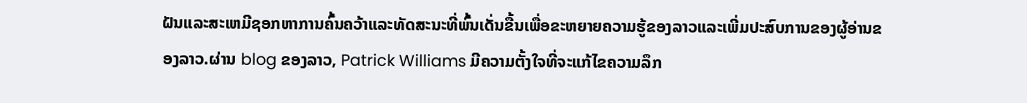ຝັນແລະສະເຫມີຊອກຫາການຄົ້ນຄວ້າແລະທັດສະນະທີ່ພົ້ນເດັ່ນຂື້ນເພື່ອຂະຫຍາຍຄວາມຮູ້ຂອງລາວແລະເພີ່ມປະສົບການຂອງຜູ້ອ່ານຂອງລາວ.ຜ່ານ blog ຂອງລາວ, Patrick Williams ມີຄວາມຕັ້ງໃຈທີ່ຈະແກ້ໄຂຄວາມລຶກ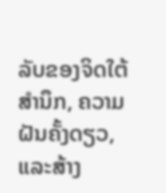ລັບຂອງຈິດໃຕ້ສໍານຶກ, ຄວາມຝັນຄັ້ງດຽວ, ແລະສ້າງ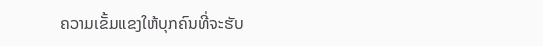ຄວາມເຂັ້ມແຂງໃຫ້ບຸກຄົນທີ່ຈະຮັບ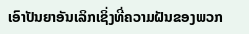ເອົາປັນຍາອັນເລິກເຊິ່ງທີ່ຄວາມຝັນຂອງພວກ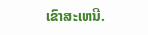ເຂົາສະເຫນີ.